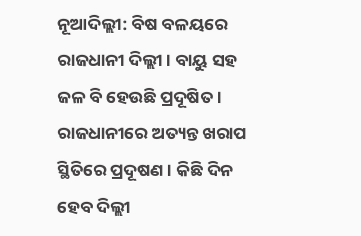ନୂଆଦିଲ୍ଲୀ: ବିଷ ବଳୟରେ ରାଜଧାନୀ ଦିଲ୍ଲୀ । ବାୟୁ ସହ ଜଳ ବି ହେଉଛି ପ୍ରଦୂଷିତ । ରାଜଧାନୀରେ ଅତ୍ୟନ୍ତ ଖରାପ ସ୍ଥିତିରେ ପ୍ରଦୂଷଣ । କିଛି ଦିନ ହେବ ଦିଲ୍ଲୀ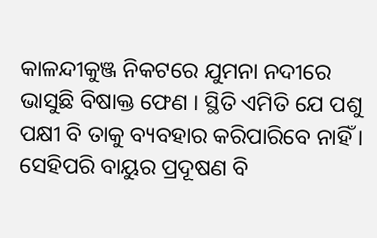କାଳନ୍ଦୀକୁଞ୍ଜ ନିକଟରେ ଯୁମନା ନଦୀରେ ଭାସୁଛି ବିଷାକ୍ତ ଫେଣ । ସ୍ଥିତି ଏମିତି ଯେ ପଶୁ ପକ୍ଷୀ ବି ତାକୁ ବ୍ୟବହାର କରିପାରିବେ ନାହିଁ । ସେହିପରି ବାୟୁର ପ୍ରଦୂଷଣ ବି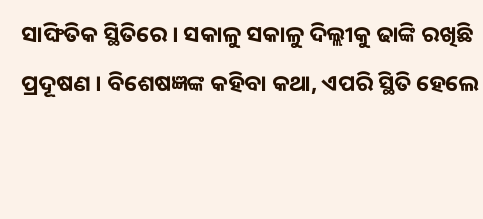ସାଙ୍ଘିତିକ ସ୍ଥିତିରେ । ସକାଳୁ ସକାଳୁ ଦିଲ୍ଲୀକୁ ଢାଙ୍କି ରଖିଛି ପ୍ରଦୂଷଣ । ବିଶେଷଜ୍ଞଙ୍କ କହିବା କଥା, ଏପରି ସ୍ଥିତି ହେଲେ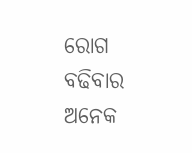ରୋଗ ବଢିବାର ଅନେକ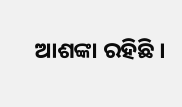ଆଶଙ୍କା ରହିଛି ।